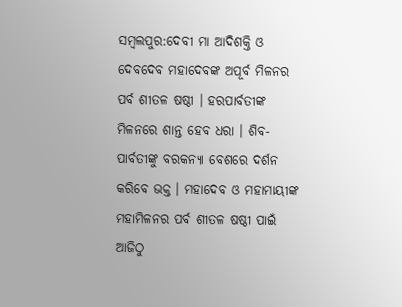ସମ୍ୱଲପୁର:ଦେବୀ ମା ଆଦିଶକ୍ତି ଓ ଦେବଦେବ ମହାଦେବଙ୍କ ଅପୂର୍ବ ମିଳନର ପର୍ବ ଶୀତଳ ଷଷ୍ଠୀ । ହରପାର୍ବତୀଙ୍କ ମିଳନରେ ଶାନ୍ତ ହେବ ଧରା । ଶିବ-ପାର୍ବତୀଙ୍କୁ ବରକନ୍ୟା ବେଶରେ ଦର୍ଶନ କରିବେ ଭକ୍ତ । ମହାଦେବ ଓ ମହାମାୟୀଙ୍କ ମହାମିଳନର ପର୍ବ ଶୀତଳ ଷଷ୍ଠୀ ପାଇଁ ଆଜିଠୁ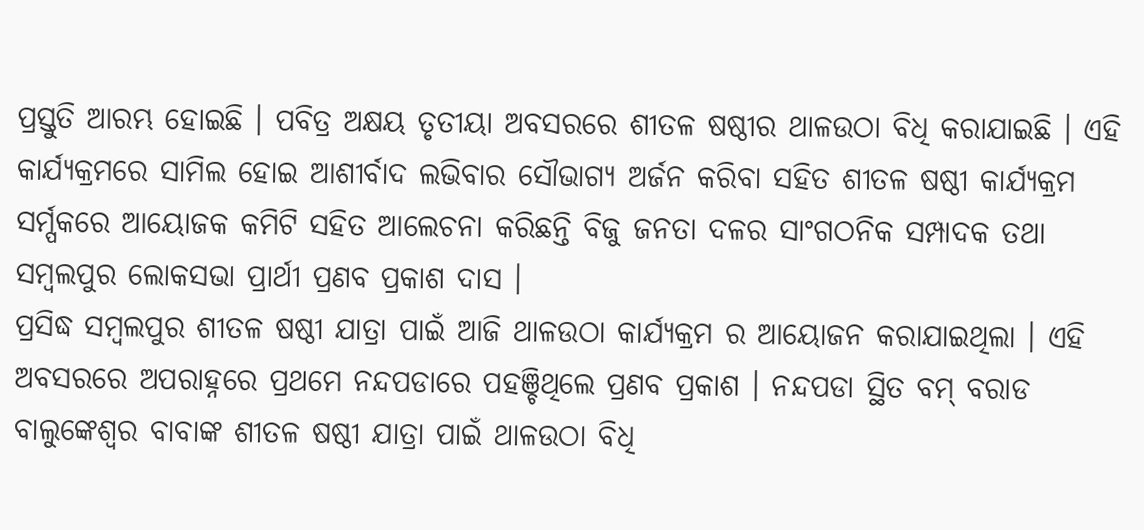ପ୍ରସ୍ତୁତି ଆରମ୍ଭ ହୋଇଛି । ପବିତ୍ର ଅକ୍ଷୟ ତୃତୀୟା ଅବସରରେ ଶୀତଳ ଷଷ୍ଠୀର ଥାଳଉଠା ବିଧି କରାଯାଇଛି । ଏହି କାର୍ଯ୍ୟକ୍ରମରେ ସାମିଲ ହୋଇ ଆଶୀର୍ବାଦ ଲଭିବାର ସୌଭାଗ୍ୟ ଅର୍ଜନ କରିବା ସହିତ ଶୀତଳ ଷଷ୍ଠୀ କାର୍ଯ୍ୟକ୍ରମ ସର୍ମ୍ପକରେ ଆୟୋଜକ କମିଟି ସହିତ ଆଲେଚନା କରିଛନ୍ତି ବିଜୁ ଜନତା ଦଳର ସାଂଗଠନିକ ସମ୍ପାଦକ ତଥା ସମ୍ବଲପୁର ଲୋକସଭା ପ୍ରାର୍ଥୀ ପ୍ରଣବ ପ୍ରକାଶ ଦାସ ।
ପ୍ରସିଦ୍ଧ ସମ୍ବଲପୁର ଶୀତଳ ଷଷ୍ଠୀ ଯାତ୍ରା ପାଇଁ ଆଜି ଥାଳଉଠା କାର୍ଯ୍ୟକ୍ରମ ର ଆୟୋଜନ କରାଯାଇଥିଲା । ଏହି ଅବସରରେ ଅପରାହ୍ନରେ ପ୍ରଥମେ ନନ୍ଦପଡାରେ ପହଞ୍ଚିଥିଲେ ପ୍ରଣବ ପ୍ରକାଶ । ନନ୍ଦପଡା ସ୍ଥିତ ବମ୍ ବରାଡ ବାଲୁଙ୍କେଶ୍ୱର ବାବାଙ୍କ ଶୀତଳ ଷଷ୍ଠୀ ଯାତ୍ରା ପାଇଁ ଥାଳଉଠା ବିଧି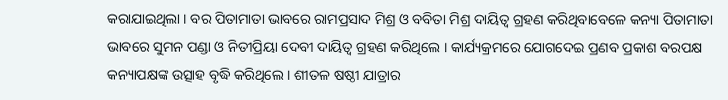କରାଯାଇଥିଲା । ବର ପିତାମାତା ଭାବରେ ରାମପ୍ରସାଦ ମିଶ୍ର ଓ ବବିତା ମିଶ୍ର ଦାୟିତ୍ୱ ଗ୍ରହଣ କରିଥିବାବେଳେ କନ୍ୟା ପିତାମାତା ଭାବରେ ସୁମନ ପଣ୍ଡା ଓ ନିତୀପ୍ରିୟା ଦେବୀ ଦାୟିତ୍ୱ ଗ୍ରହଣ କରିଥିଲେ । କାର୍ଯ୍ୟକ୍ରମରେ ଯୋଗଦେଇ ପ୍ରଣବ ପ୍ରକାଶ ବରପକ୍ଷ କନ୍ୟାପକ୍ଷଙ୍କ ଉତ୍ସାହ ବୃଦ୍ଧି କରିଥିଲେ । ଶୀତଳ ଷଷ୍ଠୀ ଯାତ୍ରାର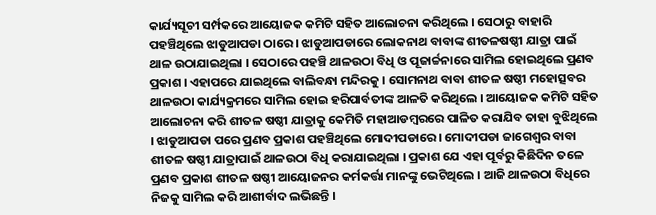କାର୍ଯ୍ୟସୂଚୀ ସର୍ମ୍ପକରେ ଆୟୋଜକ କମିଟି ସହିତ ଆଲୋଚନା କରିଥିଲେ । ସେଠାରୁ ବାହାରି ପହଞ୍ଚିଥିଲେ ଝାଡୁଆପଡା ଠାରେ । ଝାଡୁଆପଡାରେ ଲୋକନାଥ ବାବାଙ୍କ ଶୀତଳଷଷ୍ଠୀ ଯାତ୍ରା ପାଇଁ ଥାଳ ଉଠାଯାଇଥିଲା । ସେଠାରେ ପହଞ୍ଚି ଥାଳଉଠା ବିଧି ଓ ପୂଜାର୍ଚ୍ଚନାରେ ସାମିଲ ହୋଇଥିଲେ ପ୍ରଣବ ପ୍ରକାଶ । ଏହାପରେ ଯାଇଥିଲେ ବାଲିବନ୍ଧା ମନ୍ଦିରକୁ । ସୋମନାଥ ବାବା ଶୀତଳ ଷଷ୍ଠୀ ମହୋତ୍ସବର ଥାଳଉଠା କାର୍ଯ୍ୟକ୍ରମରେ ସାମିଲ ହୋଇ ହରିପାର୍ବତୀଙ୍କ ଆଳତି କରିଥିଲେ । ଆୟୋଜକ କମିଟି ସହିତ ଆଲୋଚନା କରି ଶୀତଳ ଷଷ୍ଠୀ ଯାତ୍ରାକୁ କେମିତି ମହାଆଡମ୍ବରରେ ପାଳିତ କରାଯିବ ତାହା ବୁଝିଥିଲେ । ଝାଡୁଆପଡା ପରେ ପ୍ରଣବ ପ୍ରକାଶ ପହଞ୍ଚିଥିଲେ ମୋଦୀପଡାରେ । ମୋଦୀପଡା ଜାଗେଶ୍ୱର ବାବା ଶୀତଳ ଷଷ୍ଠୀ ଯାତ୍ରାପାଇଁ ଥାଳଉଠା ବିଧି କରାଯାଇଥିଲା । ପ୍ରକାଶ ଯେ ଏହା ପୂର୍ବରୁ କିଛିଦିନ ତଳେ ପ୍ରଣବ ପ୍ରକାଶ ଶୀତଳ ଷଷ୍ଠୀ ଆୟୋଜନର କର୍ମକର୍ତ୍ତା ମାନଙ୍କୁ ଭେଟିଥିଲେ । ଆଜି ଥାଳଉଠା ବିଧିରେ ନିଜକୁ ସାମିଲ କରି ଆଶୀର୍ବାଦ ଲଭିଛନ୍ତି ।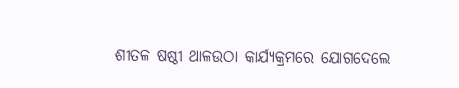ଶୀତଳ ଷଷ୍ଠୀ ଥାଳଉଠା କାର୍ଯ୍ୟକ୍ରମରେ ଯୋଗଦେଲେ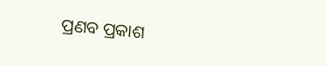ପ୍ରଣବ ପ୍ରକାଶ